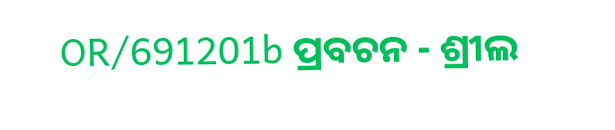OR/691201b ପ୍ରବଚନ - ଶ୍ରୀଲ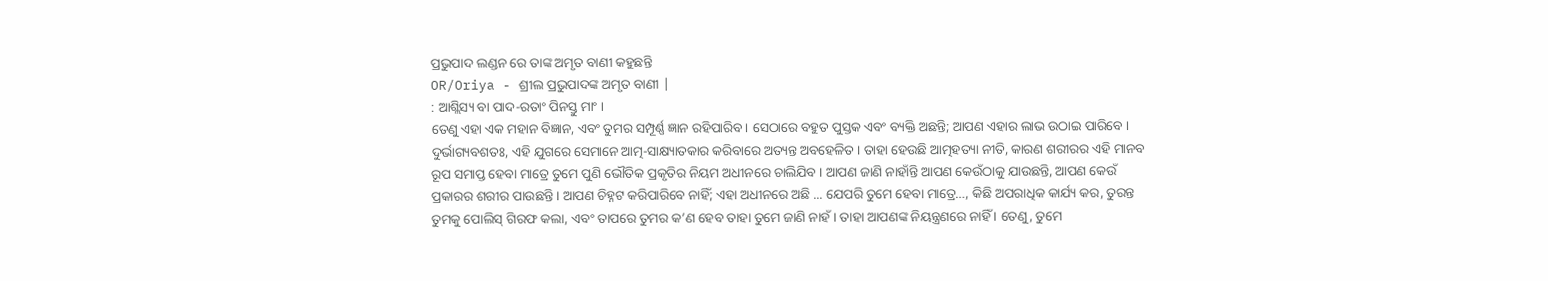ପ୍ରଭୁପାଦ ଲଣ୍ଡନ ରେ ତାଙ୍କ ଅମୃତ ବାଣୀ କହୁଛନ୍ତି
OR/Oriya - ଶ୍ରୀଲ ପ୍ରଭୁପାଦଙ୍କ ଅମୃତ ବାଣୀ |
: ଆଶ୍ଲିସ୍ୟ ବା ପାଦ-ରତାଂ ପିନସ୍ତୁ ମାଂ ।
ତେଣୁ ଏହା ଏକ ମହାନ ବିଜ୍ଞାନ, ଏବଂ ତୁମର ସମ୍ପୂର୍ଣ୍ଣ ଜ୍ଞାନ ରହିପାରିବ । ସେଠାରେ ବହୁତ ପୁସ୍ତକ ଏବଂ ବ୍ୟକ୍ତି ଅଛନ୍ତି; ଆପଣ ଏହାର ଲାଭ ଉଠାଇ ପାରିବେ । ଦୁର୍ଭାଗ୍ୟବଶତଃ, ଏହି ଯୁଗରେ ସେମାନେ ଆତ୍ମ-ସାକ୍ଷ୍ୟାତକାର କରିବାରେ ଅତ୍ୟନ୍ତ ଅବହେଳିତ । ତାହା ହେଉଛି ଆତ୍ମହତ୍ୟା ନୀତି, କାରଣ ଶରୀରର ଏହି ମାନବ ରୂପ ସମାପ୍ତ ହେବା ମାତ୍ରେ ତୁମେ ପୁଣି ଭୌତିକ ପ୍ରକୃତିର ନିୟମ ଅଧୀନରେ ଚାଲିଯିବ । ଆପଣ ଜାଣି ନାହାଁନ୍ତି ଆପଣ କେଉଁଠାକୁ ଯାଉଛନ୍ତି, ଆପଣ କେଉଁ ପ୍ରକାରର ଶରୀର ପାଉଛନ୍ତି । ଆପଣ ଚିହ୍ନଟ କରିପାରିବେ ନାହିଁ; ଏହା ଅଧୀନରେ ଅଛି ... ଯେପରି ତୁମେ ହେବା ମାତ୍ରେ…, କିଛି ଅପରାଧିକ କାର୍ଯ୍ୟ କର, ତୁରନ୍ତ ତୁମକୁ ପୋଲିସ୍ ଗିରଫ କଲା, ଏବଂ ତାପରେ ତୁମର କ’ଣ ହେବ ତାହା ତୁମେ ଜାଣି ନାହଁ । ତାହା ଆପଣଙ୍କ ନିୟନ୍ତ୍ରଣରେ ନାହିଁ । ତେଣୁ, ତୁମେ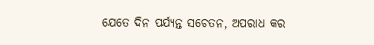ଯେତେ ଦିନ ପର୍ଯ୍ୟନ୍ତ ସଚେତନ, ଅପରାଧ କର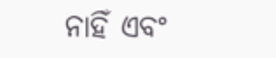ନାହିଁ ଏବଂ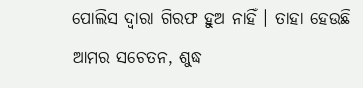ପୋଲିସ ଦ୍ୱାରା ଗିରଫ ହୁଅ ନାହିଁ । ତାହା ହେଉଛି ଆମର ସଚେତନ, ଶୁଦ୍ଧ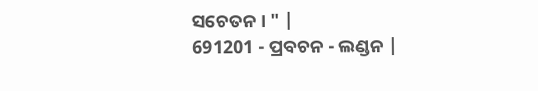ସଚେତନ । " |
691201 - ପ୍ରବଚନ - ଲଣ୍ଡନ |